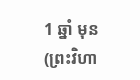1 ឆ្នាំ មុន
(ព្រះវិហា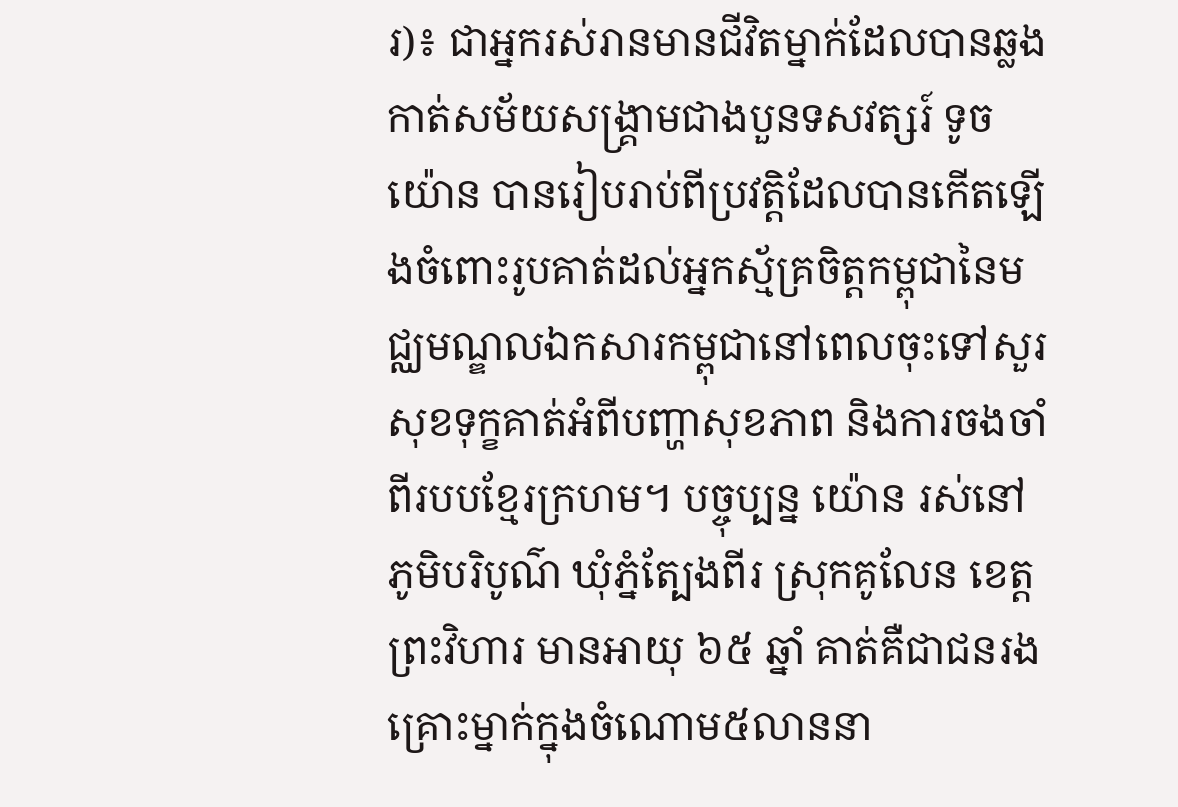រ)៖ ជាអ្នករស់រានមានជីវិតម្នាក់ដែលបានឆ្លងកាត់សម័យសង្គ្រាមជាងបួនទសវត្សរ៍ ទូច យ៉ោន បានរៀបរាប់ពីប្រវត្តិដែលបានកើតឡើងចំពោះរូបគាត់ដល់អ្នកស្ម័គ្រចិត្តកម្ពុជានៃមជ្ឈមណ្ឌលឯកសារកម្ពុជានៅពេលចុះទៅសួរសុខទុក្ខគាត់អំពីបញ្ហាសុខភាព និងការចងចាំពីរបបខ្មែរក្រហម។ បច្ចុប្បន្ន យ៉ោន រស់នៅភូមិបរិបូណ៌ ឃុំភ្នំត្បែងពីរ ស្រុកគូលែន ខេត្តព្រះវិហារ មានអាយុ ៦៥ ឆ្នាំ គាត់គឺជាជនរងគ្រោះម្នាក់ក្នុងចំណោម៥លាននា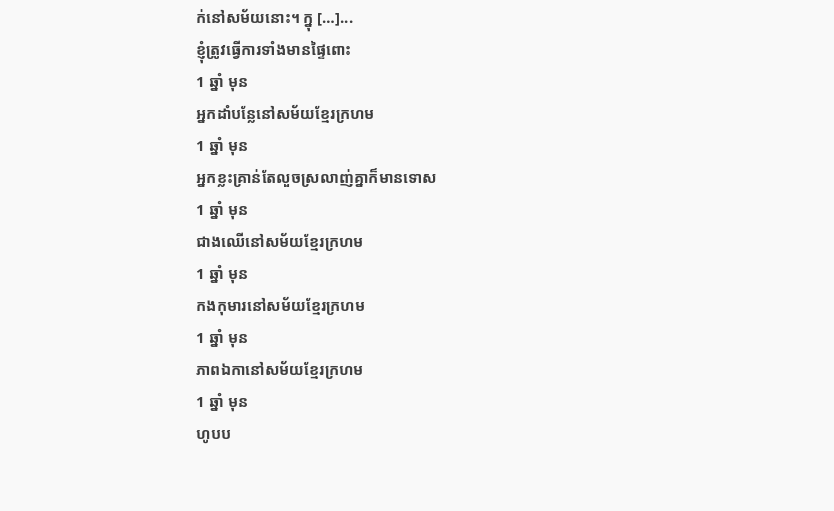ក់នៅសម័យនោះ។ ក្នុ […]...
ខ្ញុំត្រូវធ្វើការទាំងមានផ្ទៃពោះ
1 ឆ្នាំ មុន
អ្នកដាំបន្លែនៅសម័យខ្មែរក្រហម
1 ឆ្នាំ មុន
អ្នកខ្លះគ្រាន់តែលួចស្រលាញ់គ្នាក៏មានទោស
1 ឆ្នាំ មុន
ជាងឈើនៅសម័យខ្មែរក្រហម
1 ឆ្នាំ មុន
កងកុមារនៅសម័យខ្មែរក្រហម
1 ឆ្នាំ មុន
ភាពឯកានៅសម័យខ្មែរក្រហម
1 ឆ្នាំ មុន
ហូបប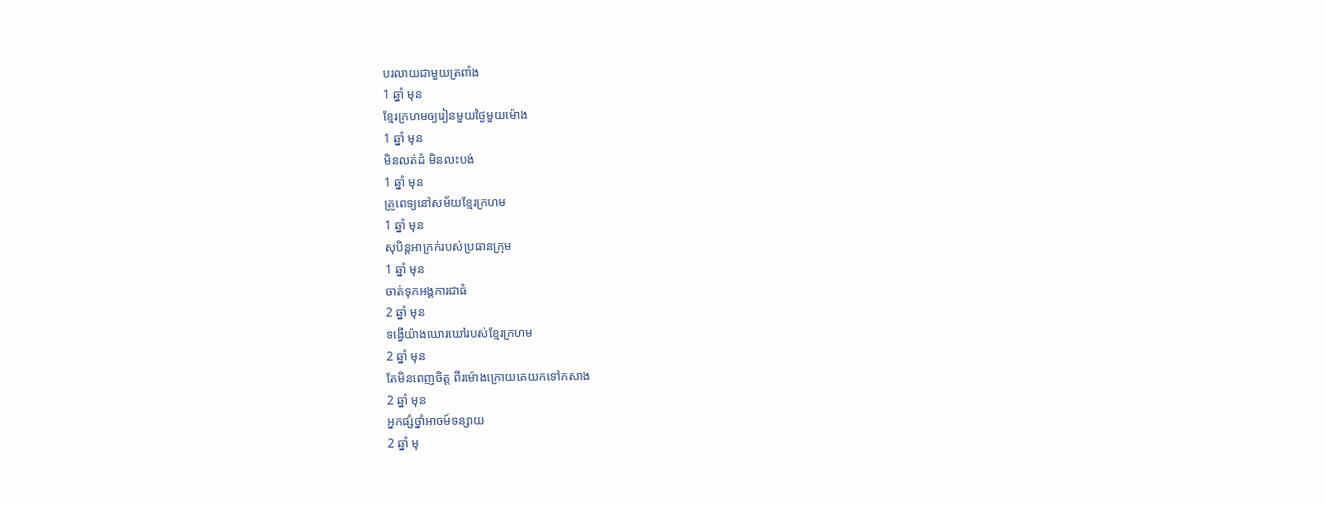បរលាយជាមួយត្រពាំង
1 ឆ្នាំ មុន
ខ្មែរក្រហមឲ្យរៀនមួយថ្ងៃមួយម៉ោង
1 ឆ្នាំ មុន
មិនលត់ដំ មិនលះបង់
1 ឆ្នាំ មុន
គ្រូពេទ្យនៅសម័យខ្មែរក្រហម
1 ឆ្នាំ មុន
សុបិន្តអាក្រក់របស់ប្រធានក្រុម
1 ឆ្នាំ មុន
ចាត់ទុកអង្គការជាធំ
2 ឆ្នាំ មុន
ទង្វើយ៉ាងឃោរឃៅរបស់ខ្មែរក្រហម
2 ឆ្នាំ មុន
តែមិនពេញចិត្ត ពីរម៉ោងក្រោយគេយកទៅកសាង
2 ឆ្នាំ មុន
អ្នកផ្សំថ្នាំអាចម៍ទន្សាយ
2 ឆ្នាំ មុ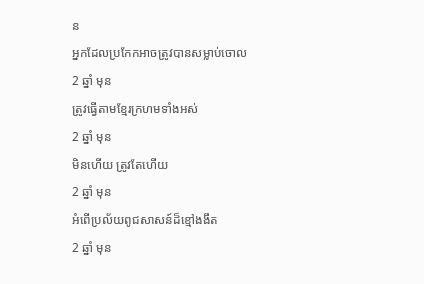ន
អ្នកដែលប្រកែកអាចត្រូវបានសម្លាប់ចោល
2 ឆ្នាំ មុន
ត្រូវធ្វើតាមខ្មែរក្រហមទាំងអស់
2 ឆ្នាំ មុន
មិនហើយ ត្រូវតែហើយ
2 ឆ្នាំ មុន
អំពើប្រល័យពូជសាសន៍ដ៏ខ្មៅងងឹត
2 ឆ្នាំ មុន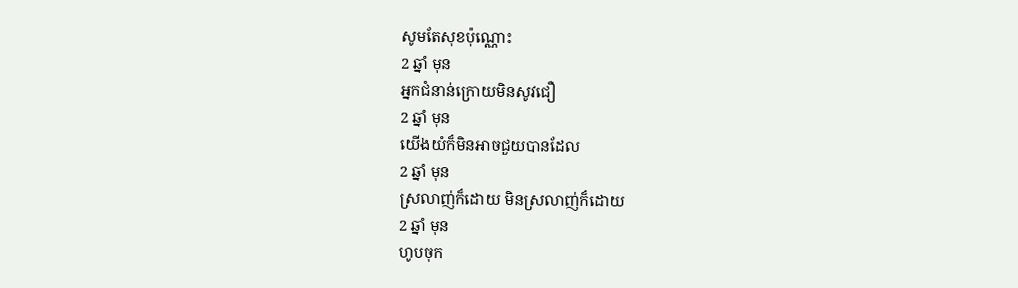សូមតែសុខប៉ុណ្ណោះ
2 ឆ្នាំ មុន
អ្នកជំនាន់ក្រោយមិនសូវជឿ
2 ឆ្នាំ មុន
យើងយំក៏មិនអាចជួយបានដែល
2 ឆ្នាំ មុន
ស្រលាញ់ក៏ដោយ មិនស្រលាញ់ក៏ដោយ
2 ឆ្នាំ មុន
ហូបចុក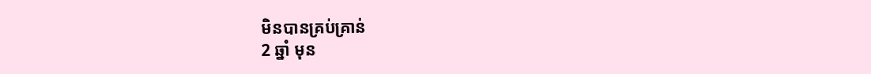មិនបានគ្រប់គ្រាន់
2 ឆ្នាំ មុន